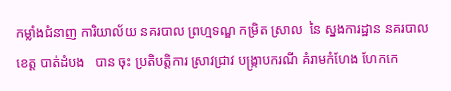កម្លាំងជំនាញ ការិយាល័យ នគរបាល ព្រហ្មទណ្ឌ កម្រិត ស្រាល  នៃ ស្នងការដ្ឋាន នគរបាល ខេត្ត បាត់ដំបង   បាន ចុះ ប្រតិបត្តិការ ស្រាវជ្រាវ បង្ក្រាបករណី គំរាមកំហែង ហែកកេ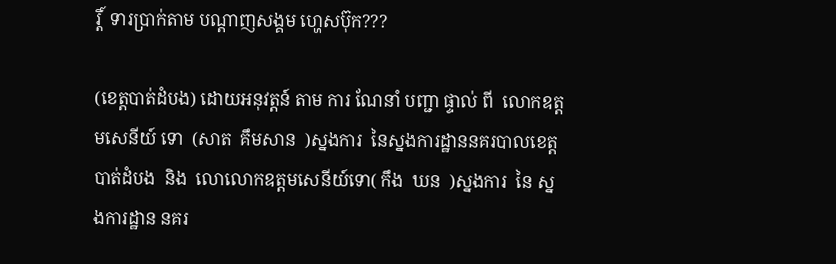រ្តិ៍  ទារប្រាក់តាម បណ្តាញសង្គម ហ្ហេសប៊ុក???

(ខេត្តបាត់ដំបង) ដោយអនុវត្តន៍ តាម ការ ណែនាំ បញ្ជា ផ្ទាល់ ពី  លោកឧត្ដមសេនីយ៍ ទោ  (សាត  គឹមសាន  )ស្នងការ  នៃស្នងការដ្ឋាននគរបាលខេត្តបាត់ដំបង  និង  លោលោកឧត្ដមសេនីយ៍ទោ( កឹង  ឃន  )ស្នងការ  នៃ ស្នងការដ្ឋាន នគរ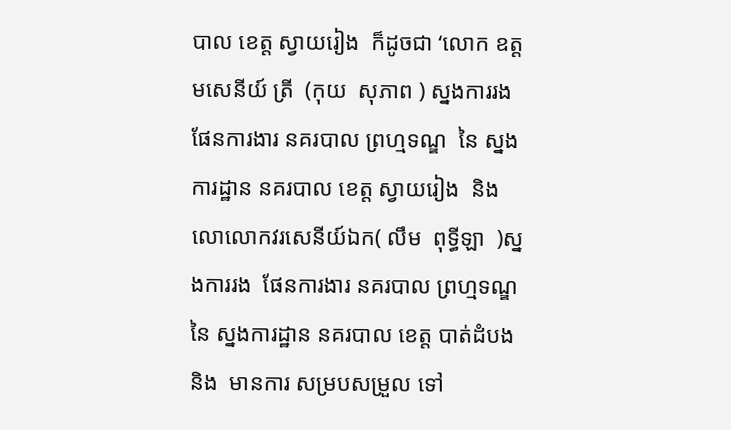បាល ខេត្ត ស្វាយរៀង  ក៏ដូចជា ‘លោក ឧត្ដមសេនីយ៍ ត្រី  (កុយ  សុភាព ) ស្នងការរង ផែនការងារ នគរបាល ព្រហ្មទណ្ឌ  នៃ ស្នងការដ្ឋាន នគរបាល ខេត្ត ស្វាយរៀង  និង  លោលោកវរសេនីយ៍ឯក( លឹម  ពុទ្ធីឡា  )ស្នងការរង  ផែនការងារ នគរបាល ព្រហ្មទណ្ឌ  នៃ ស្នងការដ្ឋាន នគរបាល ខេត្ត បាត់ដំបង  និង  មានការ សម្របសម្រួល ទៅ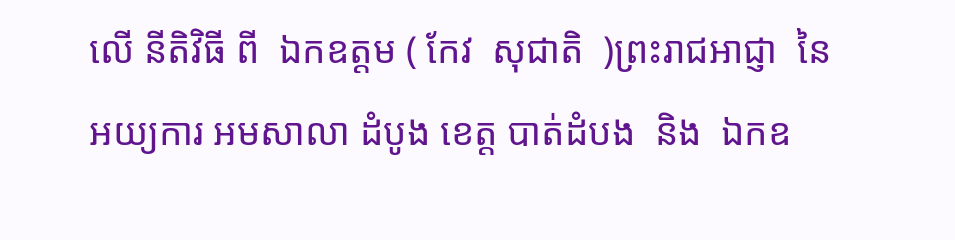លេី នីតិវិធី ពី  ឯកឧត្ដម ( កែវ  សុជាតិ  )ព្រះរាជអាជ្ញា  នៃ អយ្យការ អមសាលា ដំបូង ខេត្ត បាត់ដំបង  និង  ឯកឧ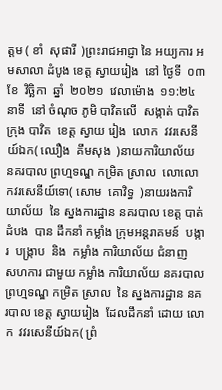ត្ដម ( ខាំ  សុផារី  )ព្រះរាជអាជ្ញា នៃ អយ្យការ អមសាលា ដំបូង ខេត្ត ស្វាយរៀង  នៅ ថ្ងៃទី  ០៣  ខែ  វិច្ឆិកា  ឆ្នាំ  ២០២១  វេលាម៉ោង  ១១:២៤  នាទី  នៅ ចំណុច ភូមិ បាវិតលេី  សង្កាត់ បាវិត  ក្រុង បាវិត  ខេត្ត ស្វាយ រៀង  លោក  វវរសេនីយ៍ឯក( ឈឿង  គឹមសុង  )នាយការិយាល័យ  នគរបាល ព្រហ្មទណ្ឌ កម្រិត ស្រាល  លោលោកវរសេនីយ៍ទោ( សោម  គោវិទ្ធ  )នាយរងការិយាល័យ  នៃ ស្នងការដ្ឋាន នគរបាល ខេត្ត បាត់ដំបង  បាន ដឹកនាំ កម្លាំង ក្រុមអន្តរាគមន៍  បង្ការ  បង្ក្រាប  និង  កម្លាំង ការិយាល័យ ជំនាញ   សហការ ជាមួយ កម្លាំង ការិយាល័យ នគរបាល ព្រហ្មទណ្ឌ កម្រិត ស្រាល  នៃ ស្នងការដ្ឋាន នគរបាល ខេត្ត ស្វាយរៀង  ដែលដឹកនាំ ដោយ លោក  វវរសេនីយ៍ឯក( ព្រំ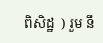ពិសិដ្ឋ  ) រួម នឹ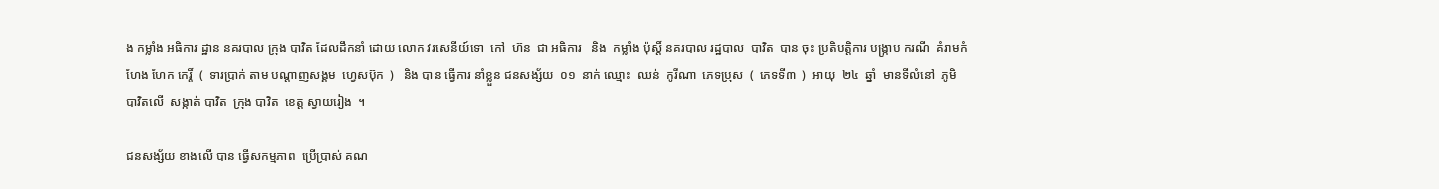ង កម្លាំង អធិការ ដ្ឋាន នគរបាល ក្រុង បាវិត ដែលដឹកនាំ ដោយ លោក វរសេនីយ៍ទោ  កៅ  ហ៊ន  ជា អធិការ   និង  កម្លាំង ប៉ុស្តិ៍ នគរបាល រដ្ឋបាល  បាវិត  បាន ចុះ ប្រតិបត្តិការ បង្ក្រាប ករណី  គំរាមកំហែង ហែក កេរ្តិ៍  (  ទារប្រាក់ តាម បណ្តាញសង្គម  ហ្វេសប៊ុក  )   និង បាន ធ្វេីការ នាំខ្លួន ជនសង្ស័យ  ០១  នាក់ ឈ្មោះ  ឈន់  កូរីណា  ភេទប្រុស  (  ភេទទី៣  )  អាយុ  ២៤  ឆ្នាំ  មានទីលំនៅ  ភូមិ បាវិតលេី  សង្កាត់ បាវិត  ក្រុង បាវិត  ខេត្ត ស្វាយរៀង  ។

ជនសង្ស័យ ខាងលេី បាន ធ្វេីសកម្មភាព  ប្រេីប្រាស់ គណ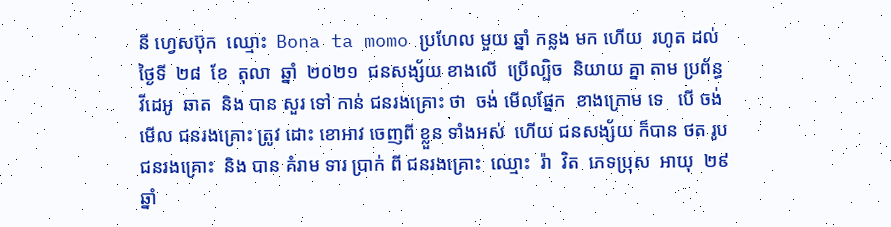នី ហ្វេសប៊ុក  ឈ្មោះ  Bona ta momo ប្រហែល មួយ ឆ្នាំ កន្លង មក ហេីយ  រហូត ដល់ ថ្ងៃទី  ២៨  ខែ  តុលា  ឆ្នាំ  ២០២១  ជនសង្ស័យ ខាងលេី  ប្រេីល្បិច  និយាយ គ្នា តាម ប្រព័ន្ធ  វីដេអូ  ឆាត  និង បាន សួរ ទៅ កាន់ ជនរងគ្រោះ ថា  ចង់ មេីលផ្នែក  ខាងក្រោម ទេ   បេី ចង់ មេីល ជនរងគ្រោះ ត្រូវ ដោះ ខោអាវ ចេញពី ខ្លួន ទាំងអស់  ហេីយ ជនសង្ស័យ ក៏បាន ថត រូប ជនរងគ្រោះ  និង បាន គំរាម ទារ ប្រាក់ ពី ជនរងគ្រោះ  ឈ្មោះ  រ៉ា  វិត  ភេទប្រុស  អាយុ  ២៩  ឆ្នាំ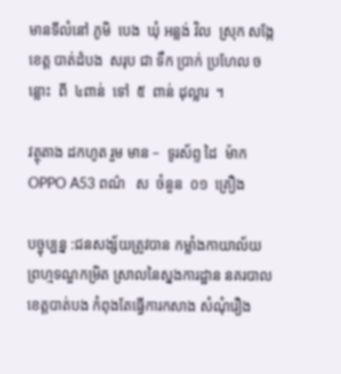មានទីលំនៅ ភូមិ  បេង  ឃុំ អន្លង់ វិល  ស្រុក សង្កែ  ខេត្ត បាត់ដំបង  សរុប ជា ទឹក ប្រាក់ ប្រហែល ចន្លោះ  ពី  ៤ពាន់  ទៅ  ៥  ពាន់ ដុល្លារ  ។

វត្ថុតាង ដកហូត រួម មាន –  ទូរស័ព្ទ ដៃ  ម៉ាក  OPPO A53 ពណ៌   ស  ចំនួន  ០១  គ្រឿង

បច្ចុប្បន្ន :ជនសង្ស័យត្រូវបាន កម្លាំងកាយាល័យ ព្រហ្មទណ្ឌកម្រិត ស្រាលនៃស្នងការដ្ឋាន នគរបាលខេត្តបាត់បង កំពុងតែធ្វេីការកសាង សំណុំរឿង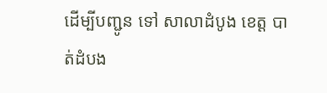ដេីម្បីបញ្ជូន ទៅ សាលាដំបូង ខេត្ត បាត់ដំបង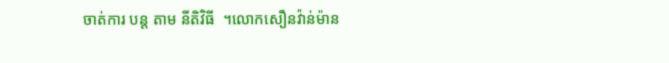ចាត់ការ បន្ត តាម នីតិវិធី  ។លោកសឿនវ៉ាន់ម៉ាន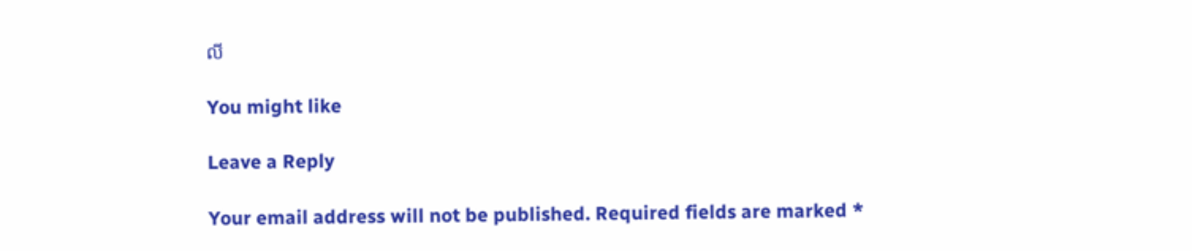លី

You might like

Leave a Reply

Your email address will not be published. Required fields are marked *